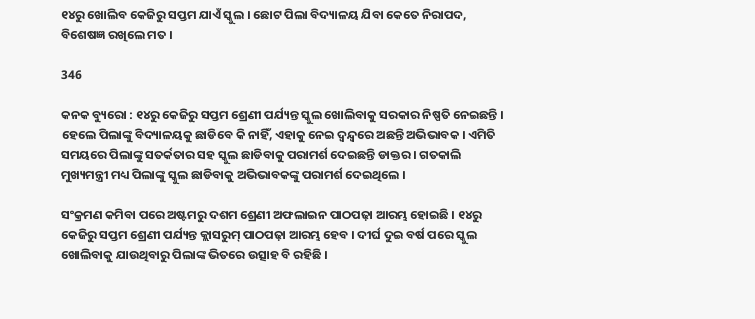୧୪ରୁ ଖୋଲିବ କେଜିରୁ ସପ୍ତମ ଯାଏଁ ସ୍କୁଲ । ଛୋଟ ପିଲା ବିଦ୍ୟାଳୟ ଯିବା କେତେ ନିରାପଦ, ବିଶେଷଜ୍ଞ ରଖିଲେ ମତ ।

346

କନକ ବ୍ୟୁରୋ : ୧୪ରୁ କେଜିରୁ ସପ୍ତମ ଶ୍ରେଣୀ ପର୍ଯ୍ୟନ୍ତ ସ୍କୁଲ ଖୋଲିବାକୁ ସରକାର ନିଷ୍ପତି ନେଇଛନ୍ତି । ହେଲେ ପିଲାଙ୍କୁ ବିଦ୍ୟାଳୟକୁ ଛାଡିବେ କି ନାହିଁ, ଏହାକୁ ନେଇ ଦ୍ୱନ୍ଦ୍ୱରେ ଅଛନ୍ତି ଅଭିଭାବକ । ଏମିତି ସମୟରେ ପିଲାଙ୍କୁ ସତର୍କତାର ସହ ସ୍କୁଲ ଛାଡିବାକୁ ପରାମର୍ଶ ଦେଇଛନ୍ତି ଡାକ୍ତର । ଗତକାଲି ମୁଖ୍ୟମନ୍ତ୍ରୀ ମଧ୍ୟ ପିଲାଙ୍କୁ ସ୍କୁଲ ଛାଡିବାକୁ ଅଭିଭାବକଙ୍କୁ ପରାମର୍ଶ ଦେଇଥିଲେ ।

ସଂକ୍ରମଣ କମିବା ପରେ ଅଷ୍ଟମରୁ ଦଶମ ଶ୍ରେଣୀ ଅଫଲାଇନ ପାଠପଢ଼ା ଆରମ୍ଭ ହୋଇଛି । ୧୪ରୁ କେଜିରୁ ସପ୍ତମ ଶ୍ରେଣୀ ପର୍ଯ୍ୟନ୍ତ କ୍ଲାସରୁମ୍ ପାଠପଢ଼ା ଆରମ୍ଭ ହେବ । ଦୀର୍ଘ ଦୁଇ ବର୍ଷ ପରେ ସ୍କୁଲ ଖୋଲିବାକୁ ଯାଉଥିବାରୁ ପିଲାଙ୍କ ଭିତରେ ଉତ୍ସାହ ବି ରହିଛି ।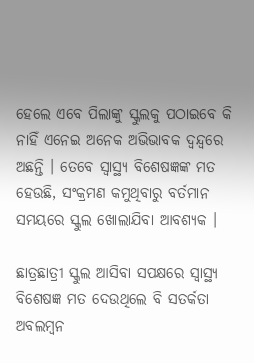ହେଲେ ଏବେ ପିଲାଙ୍କୁ ସ୍କୁଲକୁ ପଠାଇବେ କି ନାହିଁ ଏନେଇ ଅନେକ ଅଭିଭାବକ ଦ୍ୱନ୍ଦ୍ୱରେ ଅଛନ୍ତି । ତେବେ ସ୍ୱାସ୍ଥ୍ୟ ବିଶେଷଜ୍ଞଙ୍କ ମତ ହେଉଛି, ସଂକ୍ରମଣ କମୁଥିବାରୁ ବର୍ତମାନ ସମୟରେ ସ୍କୁଲ ଖୋଲାଯିବା ଆବଶ୍ୟକ ।

ଛାତ୍ରଛାତ୍ରୀ ସ୍କୁଲ ଆସିବା ସପକ୍ଷରେ ସ୍ୱାସ୍ଥ୍ୟ ବିଶେଷଜ୍ଞ ମତ ଦେଉଥିଲେ ବି ସତର୍କତା ଅବଲମ୍ବନ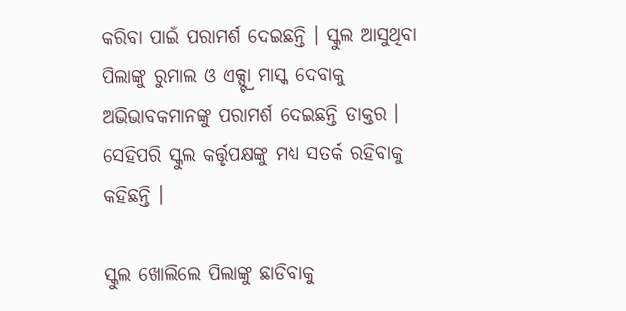କରିବା ପାଇଁ ପରାମର୍ଶ ଦେଇଛନ୍ତି । ସ୍କୁଲ ଆସୁଥିବା ପିଲାଙ୍କୁ ରୁମାଲ ଓ ଏକ୍ସ୍ଟ୍ରା ମାସ୍କ ଦେବାକୁ ଅଭିଭାବକମାନଙ୍କୁ ପରାମର୍ଶ ଦେଇଛନ୍ତି ଡାକ୍ତର । ସେହିପରି ସ୍କୁଲ କର୍ତ୍ତୃପକ୍ଷଙ୍କୁ ମଧ୍ୟ ସତର୍କ ରହିବାକୁ କହିଛନ୍ତି ।

ସ୍କୁଲ ଖୋଲିଲେ ପିଲାଙ୍କୁ ଛାଡିବାକୁ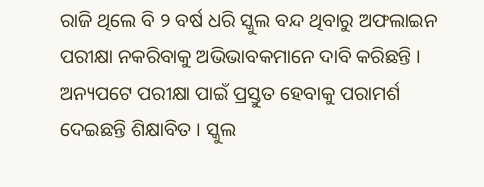ରାଜି ଥିଲେ ବି ୨ ବର୍ଷ ଧରି ସ୍କୁଲ ବନ୍ଦ ଥିବାରୁ ଅଫଲାଇନ ପରୀକ୍ଷା ନକରିବାକୁ ଅଭିଭାବକମାନେ ଦାବି କରିଛନ୍ତି । ଅନ୍ୟପଟେ ପରୀକ୍ଷା ପାଇଁ ପ୍ରସ୍ତୁତ ହେବାକୁ ପରାମର୍ଶ ଦେଇଛନ୍ତି ଶିକ୍ଷାବିତ । ସ୍କୁଲ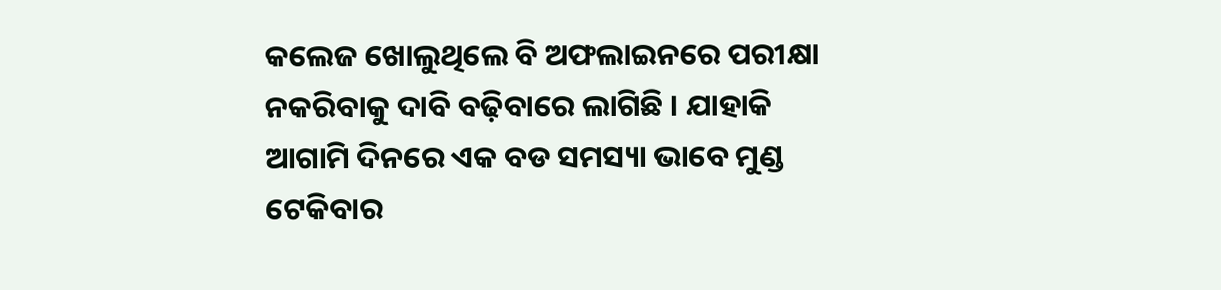କଲେଜ ଖୋଲୁଥିଲେ ବି ଅଫଲାଇନରେ ପରୀକ୍ଷା ନକରିବାକୁ ଦାବି ବଢ଼ିବାରେ ଲାଗିଛି । ଯାହାକି ଆଗାମି ଦିନରେ ଏକ ବଡ ସମସ୍ୟା ଭାବେ ମୁଣ୍ଡ ଟେକିବାର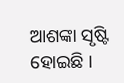ଆଶଙ୍କା ସୃଷ୍ଟି ହୋଇଛି ।